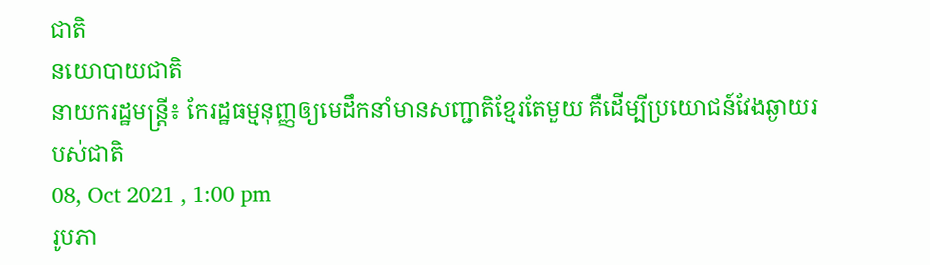ជាតិ
នយោបាយជាតិ
នាយករដ្ឋមន្រ្តី៖ កែរដ្ឋធម្មនុញ្ញឲ្យមេដឹកនាំមានសញ្ជាតិខ្មែរតែមួយ គឺដើម្បីប្រយោជន៍វែងឆ្ងាយរបស់ជាតិ
08, Oct 2021 , 1:00 pm
រូបភា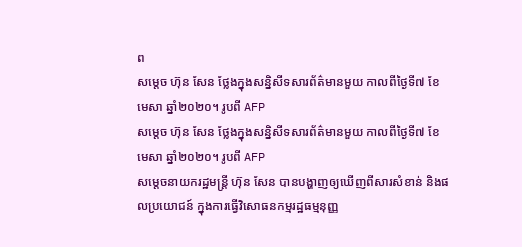ព
សម្តេច ហ៊ុន សែន ថ្លែងក្នុងសន្និសីទសារព័ត៌មានមួយ កាលពីថ្ងៃទី៧ ខែមេសា ឆ្នាំ២០២០។ រូបពី AFP
សម្តេច ហ៊ុន សែន ថ្លែងក្នុងសន្និសីទសារព័ត៌មានមួយ កាលពីថ្ងៃទី៧ ខែមេសា ឆ្នាំ២០២០។ រូបពី AFP
សម្តេចនាយករដ្ឋមន្រ្តី ហ៊ុន សែន បានបង្ហាញឲ្យឃើញពីសារសំខាន់ និងផលប្រយោជន៍ ក្នុងការធ្វើវិសោធនកម្មរដ្ឋធម្មនុញ្ញ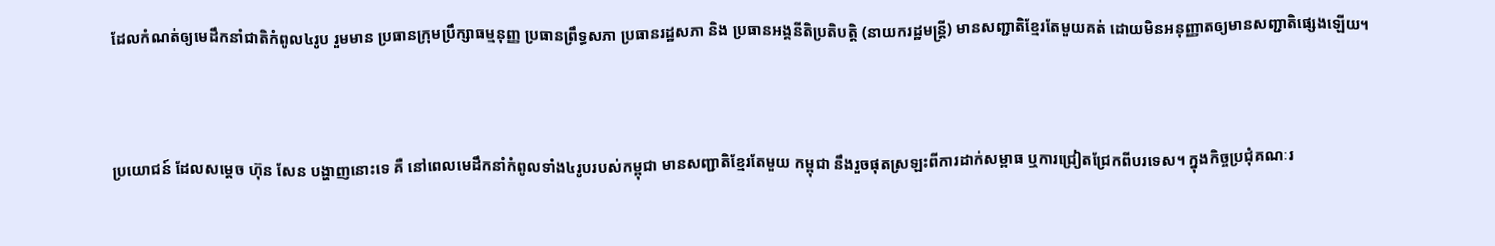ដែលកំណត់ឲ្យមេដឹកនាំជាតិកំពូល៤រូប រួមមាន ប្រធានក្រុមប្រឹក្សាធម្មនុញ្ញ ប្រធានព្រឹទ្ធសភា ប្រធានរដ្ឋសភា និង ប្រធានអង្គនីតិប្រតិបត្តិ (នាយករដ្ឋមន្រ្តី) មានសញ្ជាតិខ្មែរតែមួយគត់ ដោយមិនអនុញ្ញាតឲ្យមានសញ្ជាតិផ្សេងឡើយ។



ប្រយោជន៍ ដែលសម្តេច ហ៊ុន សែន បង្ហាញនោះទេ គឺ នៅពេលមេដឹកនាំកំពូលទាំង៤រូបរបស់កម្ពុជា មានសញ្ជាតិខ្មែរតែមួយ កម្ពុជា នឹងរួចផុតស្រឡះពីការដាក់សម្ពាធ ឬការជ្រៀតជ្រែកពីបរទេស។ ក្នុងកិច្ចប្រជុំគណៈរ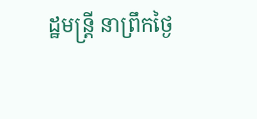ដ្ឋមន្រ្តី នាព្រឹកថ្ងៃ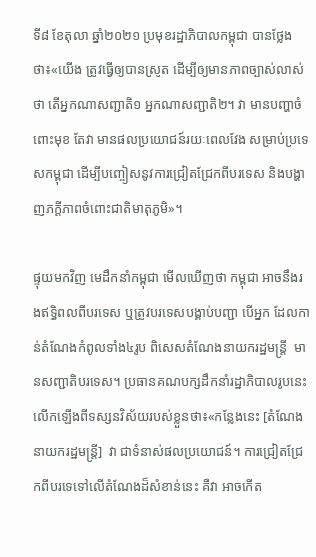ទី៨ ខែតុលា ឆ្នាំ២០២១ ប្រមុខរដ្ឋាភិបាលកម្ពុជា បានថ្លែងថា៖«យើង ត្រូវធ្វើឲ្យបានស្រូត ដើម្បីឲ្យមានភាពច្បាស់លាស់ថា តើអ្នកណាសញ្ជាតិ១ អ្នកណាសញ្ជាតិ២។ វា មានបញ្ហាចំពោះមុខ តែវា មានផលប្រយោជន៍រយៈពេលវែង សម្រាប់ប្រទេសកម្ពុជា ដើម្បីបញ្ចៀសនូវការជ្រៀតជ្រែកពីបរទេស និងបង្ហាញភក្តីភាពចំពោះជាតិមាតុភូមិ»។

ផ្ទុយមកវិញ មេដឹកនាំកម្ពុជា មើលឃើញថា កម្ពុជា អាចនឹងរងឥទ្ធិពលពីបរទេស ឬត្រូវបរទេសបង្គាប់បញ្ជា បើអ្នក ដែលកាន់តំណែងកំពូលទាំង៤រូប ពិសេសតំណែងនាយករដ្ឋមន្រ្តី  មានសញ្ជាតិបរទេស។ ប្រធានគណបក្សដឹកនាំរដ្ឋាភិបាលរូបនេះ លើកឡើងពីទស្សនវិស័យរបស់ខ្លួនថា៖«កន្លែងនេះ [តំណែងនាយករដ្ឋមន្រ្តី]  វា ជាទំនាស់ផលប្រយោជន៍។ ការជ្រៀតជ្រែកពីបរទេទៅលើតំណែងដ៏សំខាន់នេះ គឺវា អាចកើត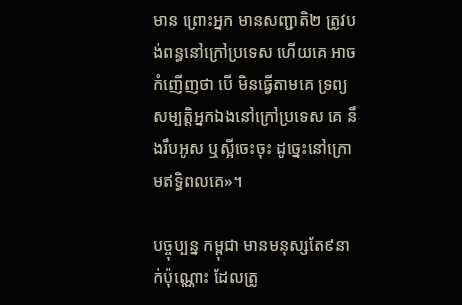មាន ព្រោះអ្នក មានសញ្ជាតិ២ ត្រូវបង់ពន្ធនៅក្រៅប្រទេស ហើយគេ អាចកំញើញថា បើ មិនធ្វើតាមគេ ទ្រព្យសម្បត្តិអ្នកឯងនៅក្រៅប្រទេស គេ នឹងរឹបអូស ឬស្អីចេះចុះ ដូច្នេះនៅក្រោមឥទ្ធិពលគេ»។

បច្ចុប្បន្ន កម្ពុជា មានមនុស្សតែ៩នាក់ប៉ុណ្ណោះ ដែលត្រូ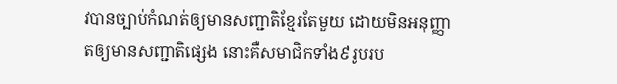វបានច្បាប់កំណត់ឲ្យមានសញ្ជាតិខ្មែរតែមួយ ដោយមិនអនុញ្ញាតឲ្យមានសញ្ជាតិផ្សេង នោះគឺសមាជិកទាំង៩រូបរប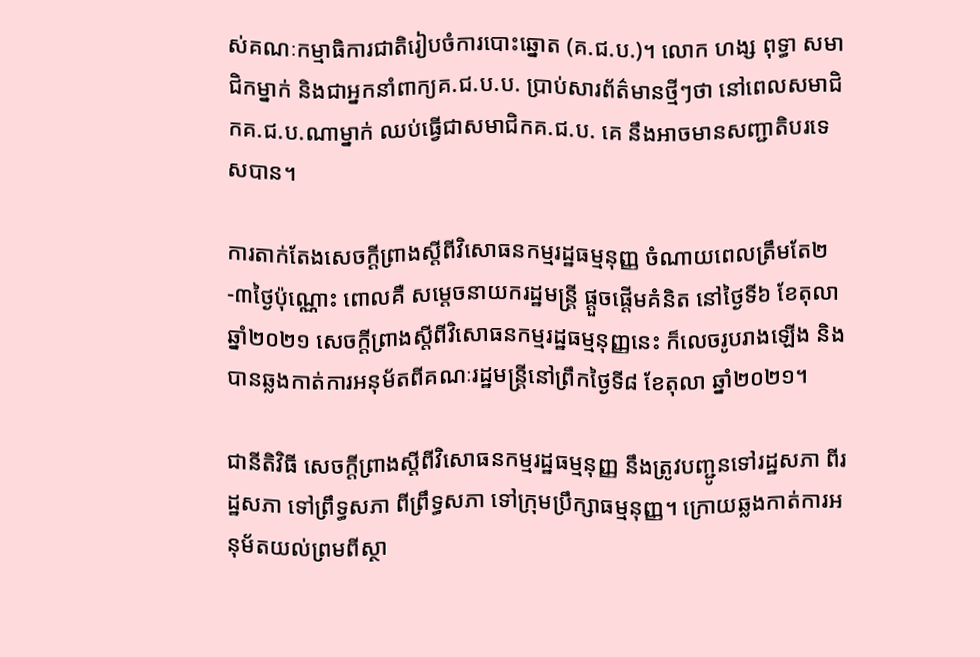ស់គណៈកម្មាធិការជាតិរៀបចំការបោះឆ្នោត (គ.ជ.ប.)។ លោក ហង្ស ពុទ្ធា សមាជិកម្នាក់ និងជាអ្នកនាំពាក្យគ.ជ.ប.ប. ប្រាប់សារព័ត៌មានថ្មីៗថា នៅពេលសមាជិកគ.ជ.ប.ណាម្នាក់ ឈប់ធ្វើជាសមាជិកគ.ជ.ប. គេ នឹងអាចមានសញ្ជាតិបរទេសបាន។

ការតាក់តែងសេចក្តីព្រាងស្តីពីវិសោធនកម្មរដ្ឋធម្មនុញ្ញ ចំណាយពេលត្រឹមតែ២-៣ថ្ងៃប៉ុណ្ណោះ ពោលគឺ សម្តេចនាយករដ្ឋមន្រ្តី ផ្តួចផ្តើមគំនិត នៅថ្ងៃទី៦ ខែតុលា ឆ្នាំ២០២១ សេចក្តីព្រាងស្តីពីវិសោធនកម្មរដ្ឋធម្មនុញ្ញនេះ ក៏លេចរូបរាងឡើង និងបានឆ្លងកាត់ការអនុម័តពីគណៈរដ្ឋមន្រ្តីនៅព្រឹកថ្ងៃទី៨ ខែតុលា ឆ្នាំ២០២១។

ជានីតិវិធី សេចក្តីព្រាងស្តីពីវិសោធនកម្មរដ្ឋធម្មនុញ្ញ នឹងត្រូវបញ្ជូនទៅរដ្ឋសភា ពីរដ្ឋសភា ទៅព្រឹទ្ធសភា ពីព្រឹទ្ធសភា ទៅក្រុមប្រឹក្សាធម្មនុញ្ញ។ ក្រោយឆ្លងកាត់ការអនុម័តយល់ព្រមពីស្ថា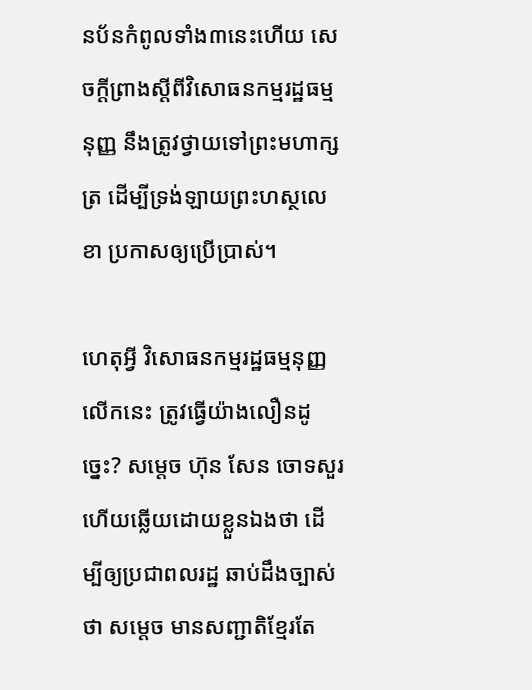នប័នកំពូលទាំង៣នេះហើយ សេចក្តីព្រាងស្តីពីវិសោធនកម្មរដ្ឋធម្មនុញ្ញ នឹងត្រូវថ្វាយទៅព្រះមហាក្សត្រ ដើម្បីទ្រង់ឡាយព្រះហស្ថលេខា ប្រកាសឲ្យប្រើប្រាស់។

ហេតុអ្វី វិសោធនកម្មរដ្ឋធម្មនុញ្ញលើកនេះ ត្រូវធ្វើយ៉ាងលឿនដូច្នេះ? សម្តេច ហ៊ុន សែន ចោទសួរ ហើយឆ្លើយដោយខ្លួនឯងថា ដើម្បីឲ្យប្រជាពលរដ្ឋ ឆាប់ដឹងច្បាស់ថា សម្តេច មានសញ្ជាតិខ្មែរតែ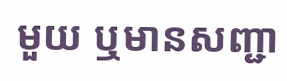មួយ ឬមានសញ្ជា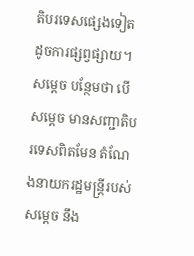តិបរទេសផ្សេងទៀត ដូចការផ្សព្វផ្សាយ។ សម្តេច បន្ថែមថា បើសម្តេច មានសញ្ជាតិបរទេសពិតមែន តំណែងនាយករដ្ឋមន្រ្តីរបស់សម្តេច នឹង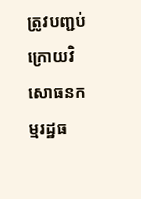ត្រូវបញ្ជប់ ក្រោយវិសោធនកម្មរដ្ឋធ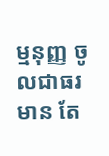ម្មនុញ្ញ ចូលជាធរមាន តែ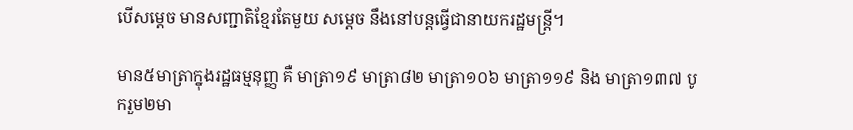បើសម្តេច មានសញ្ជាតិខ្មែរតែមួយ សម្តេច នឹងនៅបន្តធ្វើជានាយករដ្ឋមន្រ្តី។

មាន៥មាត្រាក្នុងរដ្ឋធម្មនុញ្ញ គឺ មាត្រា១៩ មាត្រា៨២ មាត្រា១០៦ មាត្រា១១៩ និង មាត្រា១៣៧ បូករួម២មា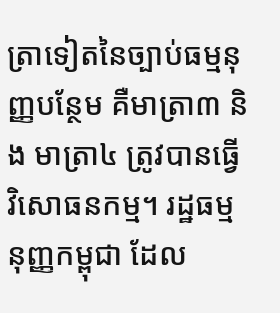ត្រាទៀតនៃច្បាប់ធម្មនុញ្ញបន្ថែម គឺមាត្រា៣ និង មាត្រា៤ ត្រូវបានធ្វើវិសោធនកម្ម។ រដ្ឋធម្មនុញ្ញកម្ពុជា ដែល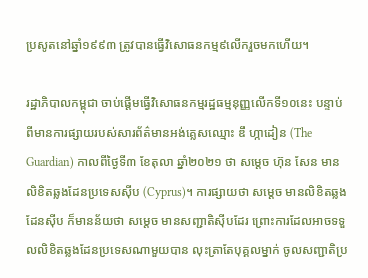ប្រសូតនៅឆ្នាំ១៩៩៣ ត្រូវបានធ្វើវិសោធនកម្ម៩លើករួចមកហើយ។

រដ្ឋាភិបាលកម្ពុជា ចាប់ផ្តើមធ្វើវិសោធនកម្មរដ្ឋធម្មនុញ្ញលើកទី១០នេះ បន្ទាប់ពីមានការផ្សាយរបស់សារព័ត៌មានអង់គ្លេសឈ្មោះ ឌឹ ហ្កាដៀន (The Guardian) កាលពីថ្ងៃទី៣ ខែតុលា ឆ្នាំ២០២១ ថា សម្តេច ហ៊ុន សែន មានលិខិតឆ្លងដែនប្រទេសស៊ីប (Cyprus)។ ការផ្សាយថា សម្តេច មានលិខិតឆ្លងដែនស៊ីប ក៏មានន័យថា សម្តេច មានសញ្ជាតិស៊ីបដែរ ព្រោះការដែលអាចទទួលលិខិតឆ្លងដែនប្រទេសណាមួយបាន លុះត្រាតែបុគ្គលម្នាក់ ចូលសញ្ជាតិប្រ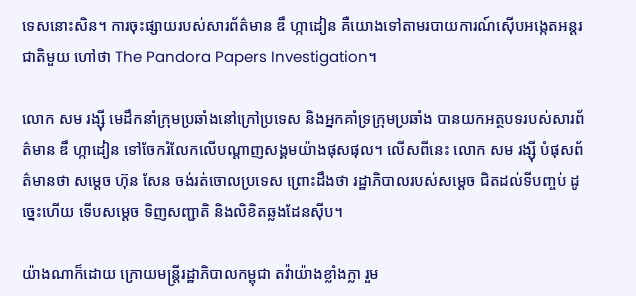ទេសនោះសិន។ ការចុះផ្សាយរបស់សារព័ត៌មាន ឌឹ ហ្កាដៀន គឺយោងទៅតាមរបាយការណ៍ស៊ើបអង្កេតអន្តរជាតិមួយ ហៅថា The Pandora Papers Investigation។

លោក សម រង្ស៊ី មេដឹកនាំក្រុមប្រឆាំងនៅក្រៅប្រទេស និងអ្នកគាំទ្រក្រុមប្រឆាំង បានយកអត្ថបទរបស់សារព័ត៌មាន ឌឹ ហ្កាដៀន ទៅចែករំលែកលើបណ្តាញសង្គមយ៉ាងផុសផុល។ លើសពីនេះ លោក សម រង្ស៊ី បំផុសព័ត៌មានថា សម្តេច ហ៊ុន សែន ចង់រត់ចោលប្រទេស ព្រោះដឹងថា រដ្ឋាភិបាលរបស់សម្តេច ជិតដល់ទីបញ្ចប់ ដូច្នេះហើយ ទើបសម្តេច ទិញសញ្ជាតិ និងលិខិតឆ្លងដែនស៊ីប។

យ៉ាងណាក៏ដោយ ក្រោយមន្រ្តីរដ្ឋាភិបាលកម្ពុជា តវ៉ាយ៉ាងខ្លាំងក្លា រួម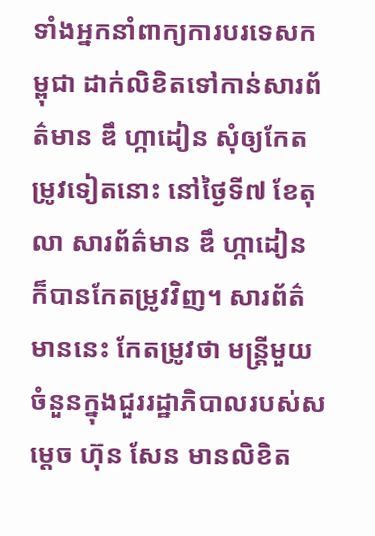ទាំងអ្នកនាំពាក្យការបរទេសកម្ពុជា ដាក់លិខិតទៅកាន់សារព័ត៌មាន ឌឹ ហ្កាដៀន សុំឲ្យកែតម្រូវទៀតនោះ នៅថ្ងៃទី៧ ខែតុលា សារព័ត៌មាន ឌឹ ហ្កាដៀន ក៏បានកែតម្រូវវិញ។ សារព័ត៌មាននេះ កែតម្រូវថា មន្រ្តីមួយចំនួនក្នុងជួររដ្ឋាភិបាលរបស់សម្តេច ហ៊ុន សែន មានលិខិត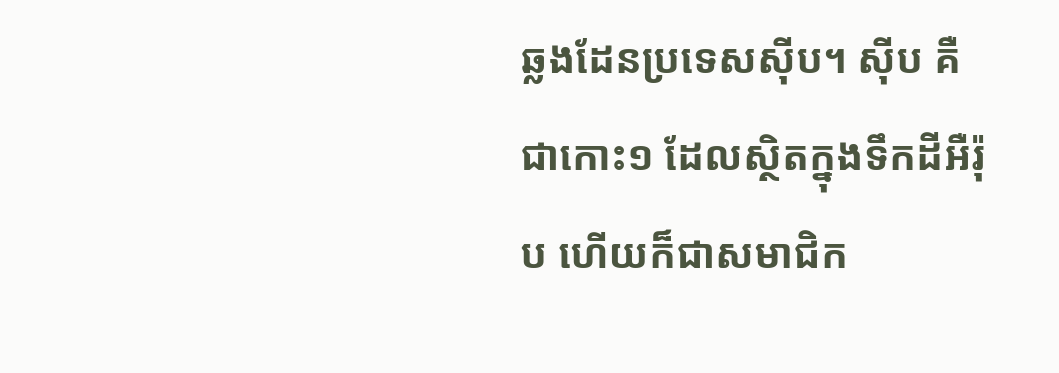ឆ្លងដែនប្រទេសស៊ីប។ ស៊ីប គឺជាកោះ១ ដែលស្ថិតក្នុងទឹកដីអឺរ៉ុប ហើយក៏ជាសមាជិក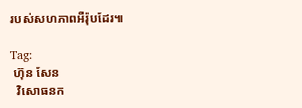របស់សហភាពអឺរ៉ុបដែរ៕

Tag:
 ហ៊ុន សែន
  វិសោធនក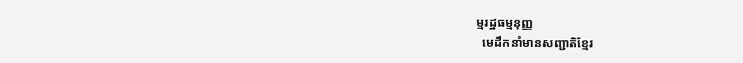ម្មរដ្ឋធម្មនុញ្ញ
  មេដឹកនាំមានសញ្ជាតិខ្មែរ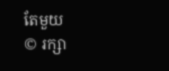តែមួយ
© រក្សា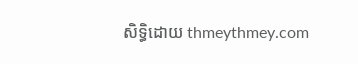សិទ្ធិដោយ thmeythmey.com